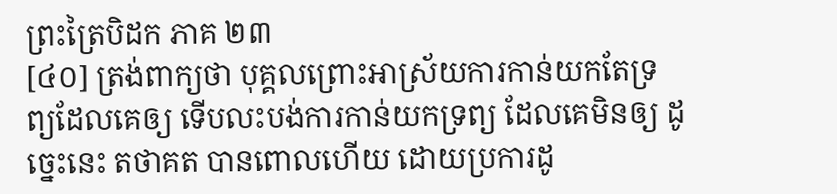ព្រះត្រៃបិដក ភាគ ២៣
[៤០] ត្រង់ពាក្យថា បុគ្គលព្រោះអាស្រ័យការកាន់យកតែទ្រព្យដែលគេឲ្យ ទើបលះបង់ការកាន់យកទ្រព្យ ដែលគេមិនឲ្យ ដូច្នេះនេះ តថាគត បានពោលហើយ ដោយប្រការដូ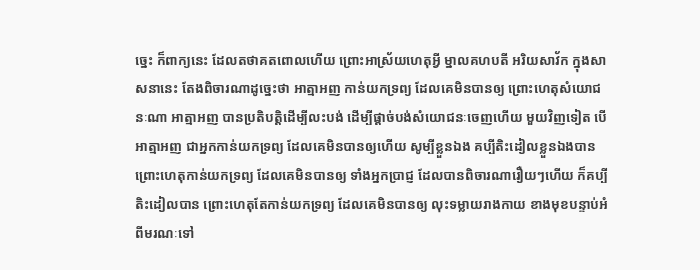ច្នេះ ក៏ពាក្យនេះ ដែលតថាគតពោលហើយ ព្រោះអាស្រ័យហេតុអ្វី ម្នាលគហបតី អរិយសាវ័ក ក្នុងសាសនានេះ តែងពិចារណាដូច្នេះថា អាត្មាអញ កាន់យកទ្រព្យ ដែលគេមិនបានឲ្យ ព្រោះហេតុសំយោជនៈណា អាត្មាអញ បានប្រតិបត្តិដើម្បីលះបង់ ដើម្បីផ្តាច់បង់សំយោជនៈចេញហើយ មួយវិញទៀត បើអាត្មាអញ ជាអ្នកកាន់យកទ្រព្យ ដែលគេមិនបានឲ្យហើយ សូម្បីខ្លួនឯង គប្បីតិះដៀលខ្លួនឯងបាន ព្រោះហេតុកាន់យកទ្រព្យ ដែលគេមិនបានឲ្យ ទាំងអ្នកប្រាជ្ញ ដែលបានពិចារណារឿយៗហើយ ក៏គប្បីតិះដៀលបាន ព្រោះហេតុតែកាន់យកទ្រព្យ ដែលគេមិនបានឲ្យ លុះទម្លាយរាងកាយ ខាងមុខបន្ទាប់អំពីមរណៈទៅ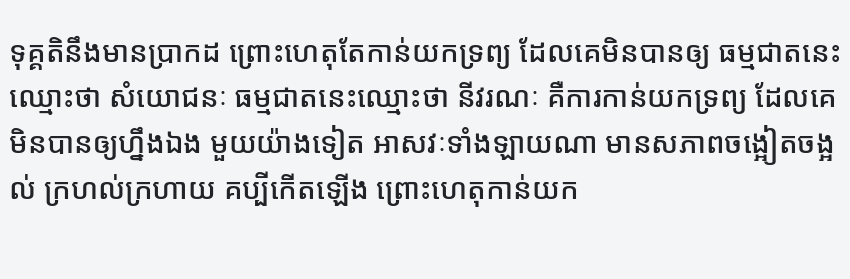ទុគ្គតិនឹងមានប្រាកដ ព្រោះហេតុតែកាន់យកទ្រព្យ ដែលគេមិនបានឲ្យ ធម្មជាតនេះ ឈ្មោះថា សំយោជនៈ ធម្មជាតនេះឈ្មោះថា នីវរណៈ គឺការកាន់យកទ្រព្យ ដែលគេមិនបានឲ្យហ្នឹងឯង មួយយ៉ាងទៀត អាសវៈទាំងឡាយណា មានសភាពចង្អៀតចង្អល់ ក្រហល់ក្រហាយ គប្បីកើតឡើង ព្រោះហេតុកាន់យក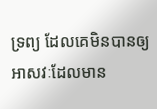ទ្រព្យ ដែលគេមិនបានឲ្យ អាសវៈដែលមាន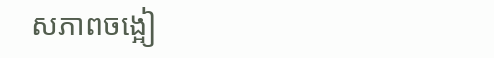សភាពចង្អៀ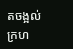តចង្អល់ ក្រហ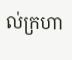ល់ក្រហា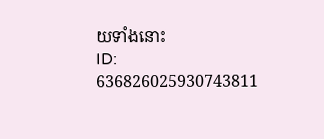យទាំងនោះ
ID: 636826025930743811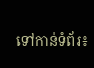ទៅកាន់ទំព័រ៖